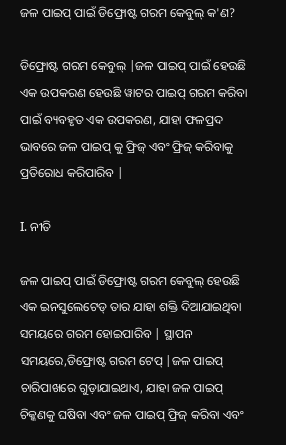ଜଳ ପାଇପ୍ ପାଇଁ ଡିଫ୍ରୋଷ୍ଟ ଗରମ କେବୁଲ୍ କ'ଣ?

ଡିଫ୍ରୋଷ୍ଟ ଗରମ କେବୁଲ୍ |ଜଳ ପାଇପ୍ ପାଇଁ ହେଉଛି ଏକ ଉପକରଣ ହେଉଛି ୱାଟର ପାଇପ୍ ଗରମ କରିବା ପାଇଁ ବ୍ୟବହୃତ ଏକ ଉପକରଣ, ଯାହା ଫଳପ୍ରଦ ଭାବରେ ଜଳ ପାଇପ୍ କୁ ଫ୍ରିଜ୍ ଏବଂ ଫ୍ରିଜ୍ କରିବାକୁ ପ୍ରତିରୋଧ କରିପାରିବ |

I. ନୀତି

ଜଳ ପାଇପ୍ ପାଇଁ ଡିଫ୍ରୋଷ୍ଟ ଗରମ କେବୁଲ୍ ହେଉଛି ଏକ ଇନସୁଲେଟେଡ୍ ତାର ଯାହା ଶକ୍ତି ଦିଆଯାଇଥିବା ସମୟରେ ଗରମ ହୋଇପାରିବ | ସ୍ଥାପନ ସମୟରେ,ଡିଫ୍ରୋଷ୍ଟ ଗରମ ଟେପ୍ |ଜଳ ପାଇପ୍ ଚାରିପାଖରେ ଗୁଡ଼ାଯାଇଥାଏ, ଯାହା ଜଳ ପାଇପ୍ ଚିକ୍କଣକୁ ଘଷିବା ଏବଂ ଜଳ ପାଇପ୍ ଫ୍ରିଜ୍ କରିବା ଏବଂ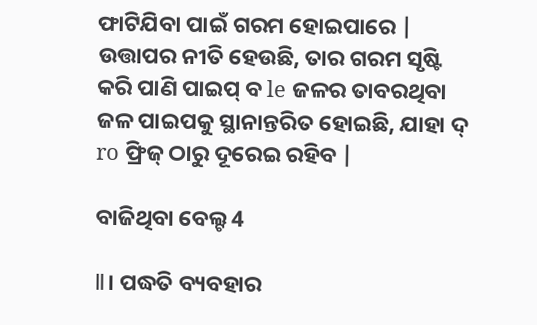ଫାଟିଯିବା ପାଇଁ ଗରମ ହୋଇପାରେ | ଉତ୍ତାପର ନୀତି ହେଉଛି, ତାର ଗରମ ସୃଷ୍ଟି କରି ପାଣି ପାଇପ୍ ବ le ଜଳର ତାବରଥିବା ଜଳ ପାଇପକୁ ସ୍ଥାନାନ୍ତରିତ ହୋଇଛି, ଯାହା ଦ୍ ro ଫ୍ରିଜ୍ ଠାରୁ ଦୂରେଇ ରହିବ |

ବାଜିଥିବା ବେଲ୍ଟ 4

Ⅱ। ପଦ୍ଧତି ବ୍ୟବହାର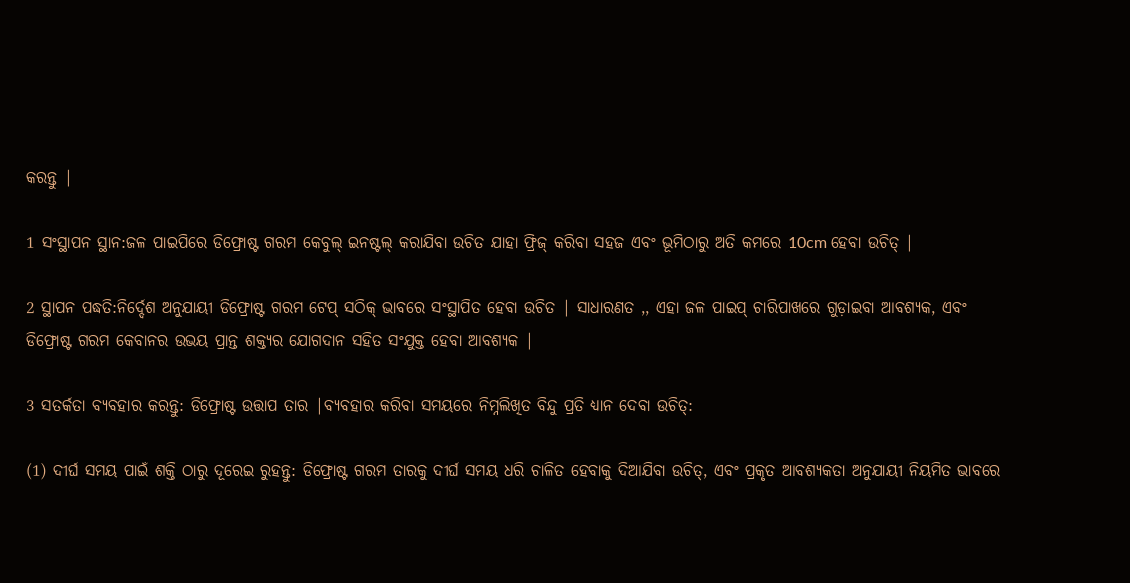କରନ୍ତୁ |

1 ସଂସ୍ଥାପନ ସ୍ଥାନ:ଜଳ ପାଇପିରେ ଡିଫ୍ରୋଷ୍ଟ ଗରମ କେବୁଲ୍ ଇନଷ୍ଟଲ୍ କରାଯିବା ଉଚିତ ଯାହା ଫ୍ରିଜ୍ କରିବା ସହଜ ଏବଂ ଭୂମିଠାରୁ ଅତି କମରେ 10cm ହେବା ଉଚିତ୍ |

2 ସ୍ଥାପନ ପଦ୍ଧତି:ନିର୍ଦ୍ଦେଶ ଅନୁଯାୟୀ ଡିଫ୍ରୋଷ୍ଟ ଗରମ ଟେପ୍ ସଠିକ୍ ଭାବରେ ସଂସ୍ଥାପିତ ହେବା ଉଚିତ | ସାଧାରଣତ ,, ଏହା ଜଳ ପାଇପ୍ ଚାରିପାଖରେ ଗୁଡ଼ାଇବା ଆବଶ୍ୟକ, ଏବଂ ଡିଫ୍ରୋଷ୍ଟ ଗରମ କେବାନର ଉଭୟ ପ୍ରାନ୍ତ ଶକ୍ତ୍ୟର ଯୋଗଦାନ ସହିତ ସଂଯୁକ୍ତ ହେବା ଆବଶ୍ୟକ |

3 ସତର୍କତା ବ୍ୟବହାର କରନ୍ତୁ: ଡିଫ୍ରୋଷ୍ଟ ଉତ୍ତାପ ତାର |ବ୍ୟବହାର କରିବା ସମୟରେ ନିମ୍ନଲିଖିତ ବିନ୍ଦୁ ପ୍ରତି ଧ୍ୟାନ ଦେବା ଉଚିତ୍:

(1) ଦୀର୍ଘ ସମୟ ପାଇଁ ଶକ୍ତି ଠାରୁ ଦୂରେଇ ରୁହନ୍ତୁ: ଡିଫ୍ରୋଷ୍ଟ ଗରମ ତାରକୁ ଦୀର୍ଘ ସମୟ ଧରି ଚାଳିତ ହେବାକୁ ଦିଆଯିବା ଉଚିତ୍, ଏବଂ ପ୍ରକୃତ ଆବଶ୍ୟକତା ଅନୁଯାୟୀ ନିୟମିତ ଭାବରେ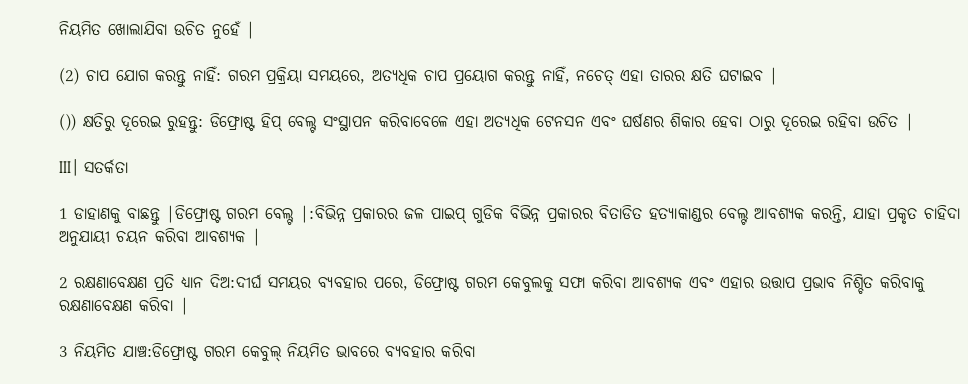ନିୟମିତ ଖୋଲାଯିବା ଉଚିତ ନୁହେଁ |

(2) ଚାପ ଯୋଗ କରନ୍ତୁ ନାହିଁ: ଗରମ ପ୍ରକ୍ରିୟା ସମୟରେ, ଅତ୍ୟଧିକ ଚାପ ପ୍ରୟୋଗ କରନ୍ତୁ ନାହିଁ, ନଚେତ୍ ଏହା ତାରର କ୍ଷତି ଘଟାଇବ |

()) କ୍ଷତିରୁ ଦୂରେଇ ରୁହନ୍ତୁ: ଡିଫ୍ରୋଷ୍ଟ ହିପ୍ ବେଲ୍ଟ ସଂସ୍ଥାପନ କରିବାବେଳେ ଏହା ଅତ୍ୟଧିକ ଟେନସନ ଏବଂ ଘର୍ଷଣର ଶିକାର ହେବା ଠାରୁ ଦୂରେଇ ରହିବା ଉଚିତ |

Ⅲ। ସତର୍କତା

1 ଡାହାଣକୁ ବାଛନ୍ତୁ |ଡିଫ୍ରୋଷ୍ଟ ଗରମ ବେଲ୍ଟ |:ବିଭିନ୍ନ ପ୍ରକାରର ଜଳ ପାଇପ୍ ଗୁଡିକ ବିଭିନ୍ନ ପ୍ରକାରର ବିତାଡିତ ହତ୍ୟାକାଣ୍ଡର ବେଲ୍ଟ ଆବଶ୍ୟକ କରନ୍ତି, ଯାହା ପ୍ରକୃତ ଚାହିଦା ଅନୁଯାୟୀ ଚୟନ କରିବା ଆବଶ୍ୟକ |

2 ରକ୍ଷଣାବେକ୍ଷଣ ପ୍ରତି ଧ୍ୟାନ ଦିଅ:ଦୀର୍ଘ ସମୟର ବ୍ୟବହାର ପରେ, ଡିଫ୍ରୋଷ୍ଟ ଗରମ କେବୁଲକୁ ସଫା କରିବା ଆବଶ୍ୟକ ଏବଂ ଏହାର ଉତ୍ତାପ ପ୍ରଭାବ ନିଶ୍ଚିତ କରିବାକୁ ରକ୍ଷଣାବେକ୍ଷଣ କରିବା |

3 ନିୟମିତ ଯାଞ୍ଚ:ଡିଫ୍ରୋଷ୍ଟ ଗରମ କେବୁଲ୍ ନିୟମିତ ଭାବରେ ବ୍ୟବହାର କରିବା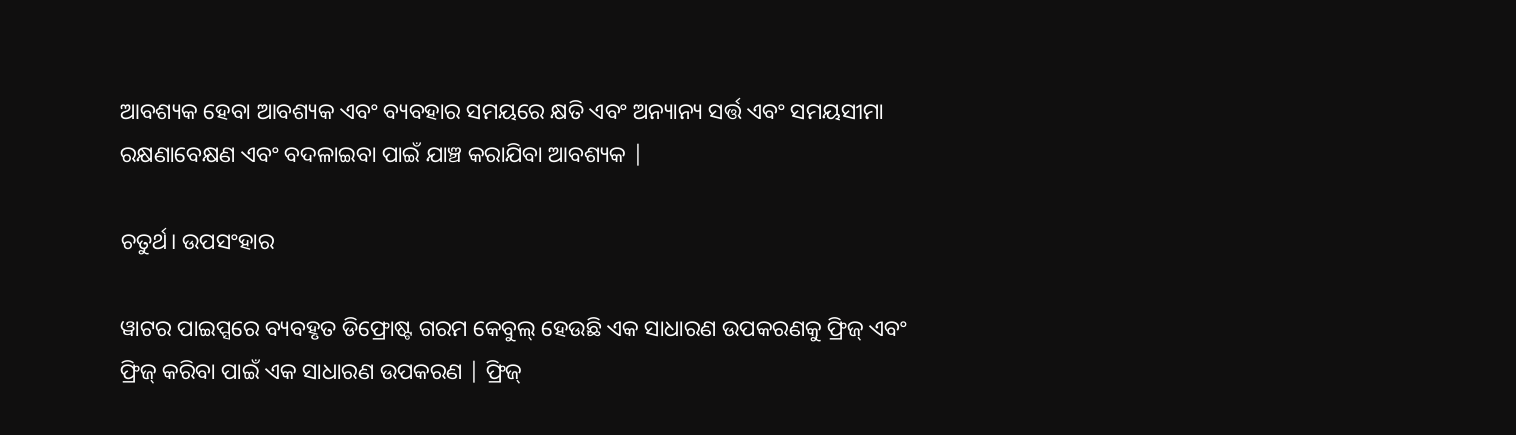ଆବଶ୍ୟକ ହେବା ଆବଶ୍ୟକ ଏବଂ ବ୍ୟବହାର ସମୟରେ କ୍ଷତି ଏବଂ ଅନ୍ୟାନ୍ୟ ସର୍ତ୍ତ ଏବଂ ସମୟସୀମା ରକ୍ଷଣାବେକ୍ଷଣ ଏବଂ ବଦଳାଇବା ପାଇଁ ଯାଞ୍ଚ କରାଯିବା ଆବଶ୍ୟକ |

ଚତୁର୍ଥ। ଉପସଂହାର

ୱାଟର ପାଇପ୍ସରେ ବ୍ୟବହୃତ ଡିଫ୍ରୋଷ୍ଟ ଗରମ କେବୁଲ୍ ହେଉଛି ଏକ ସାଧାରଣ ଉପକରଣକୁ ଫ୍ରିଜ୍ ଏବଂ ଫ୍ରିଜ୍ କରିବା ପାଇଁ ଏକ ସାଧାରଣ ଉପକରଣ | ଫ୍ରିଜ୍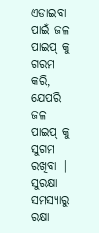ଏଡାଇବା ପାଇଁ ଜଳ ପାଇପ୍ କୁ ଗରମ କରି, ଯେପରି ଜଳ ପାଇପ୍ କୁ ସୁଗମ ରଖିବା | ସୁରକ୍ଷା ସମସ୍ୟାରୁ ରକ୍ଷା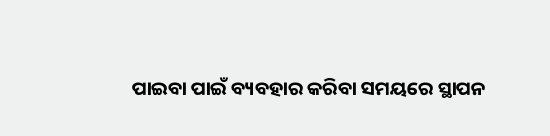ପାଇବା ପାଇଁ ବ୍ୟବହାର କରିବା ସମୟରେ ସ୍ଥାପନ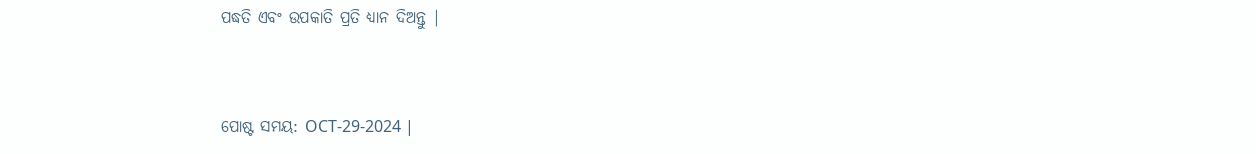ପଦ୍ଧତି ଏବଂ ଉପକାତି ପ୍ରତି ଧ୍ୟାନ ଦିଅନ୍ତୁ |


ପୋଷ୍ଟ ସମୟ: OCT-29-2024 |